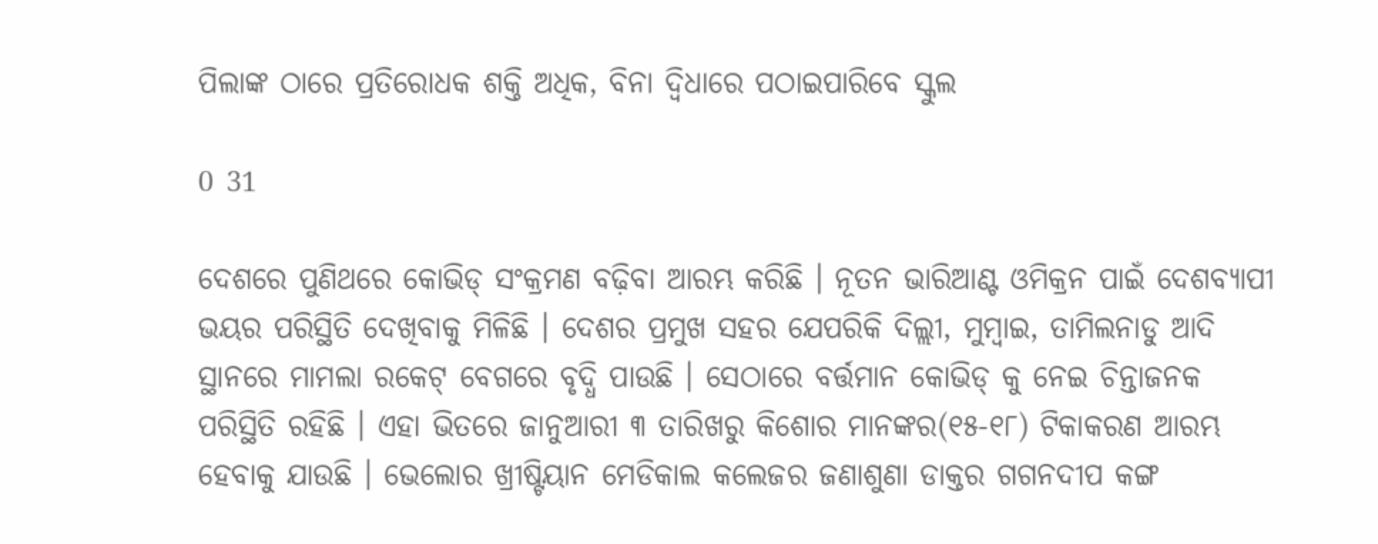ପିଲାଙ୍କ ଠାରେ ପ୍ରତିରୋଧକ ଶକ୍ତି ଅଧିକ, ବିନା ଦ୍ୱିଧାରେ ପଠାଇପାରିବେ ସ୍କୁଲ

0 31

ଦେଶରେ ପୁଣିଥରେ କୋଭିଡ୍ ସଂକ୍ରମଣ ବଢ଼ିବା ଆରମ୍ଭ କରିଛି । ନୂତନ ଭାରିଆଣ୍ଟ ଓମିକ୍ରନ ପାଇଁ ଦେଶବ୍ୟାପୀ ଭୟର ପରିସ୍ଥିତି ଦେଖିବାକୁ ମିଳିଛି । ଦେଶର ପ୍ରମୁଖ ସହର ଯେପରିକି ଦିଲ୍ଲୀ, ମୁମ୍ବାଇ, ତାମିଲନାଡୁ ଆଦି ସ୍ଥାନରେ ମାମଲା ରକେଟ୍ ବେଗରେ ବୃଦ୍ଧି ପାଉଛି । ସେଠାରେ ବର୍ତ୍ତମାନ କୋଭିଡ୍ କୁ ନେଇ ଚିନ୍ତାଜନକ ପରିସ୍ଥିତି ରହିଛି । ଏହା ଭିତରେ ଜାନୁଆରୀ ୩ ତାରିଖରୁ କିଶୋର ମାନଙ୍କର(୧୫-୧୮) ଟିକାକରଣ ଆରମ୍ଭ ହେବାକୁ ଯାଉଛି । ଭେଲୋର ଖ୍ରୀଷ୍ଟିୟାନ ମେଡିକାଲ କଲେଜର ଜଣାଶୁଣା ଡାକ୍ତର ଗଗନଦୀପ କଙ୍ଗ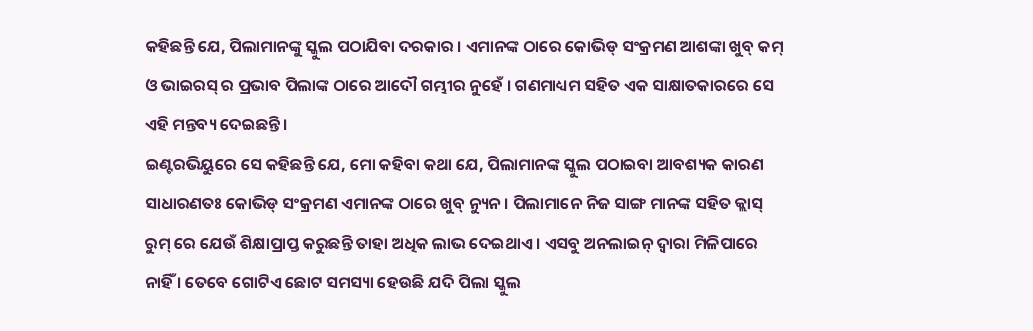କହିଛନ୍ତି ଯେ, ପିଲାମାନଙ୍କୁ ସ୍କୁଲ ପଠାଯିବା ଦରକାର । ଏମାନଙ୍କ ଠାରେ କୋଭିଡ୍ ସଂକ୍ରମଣ ଆଶଙ୍କା ଖୁବ୍ କମ୍ ଓ ଭାଇରସ୍ ର ପ୍ରଭାବ ପିଲାଙ୍କ ଠାରେ ଆଦୌ ଗମ୍ଭୀର ନୁହେଁ । ଗଣମାଧ୍ୟମ ସହିତ ଏକ ସାକ୍ଷାତକାରରେ ସେ ଏହି ମନ୍ତବ୍ୟ ଦେଇଛନ୍ତି ।
ଇଣ୍ଟରଭିୟୁରେ ସେ କହିଛନ୍ତି ଯେ, ମୋ କହିବା କଥା ଯେ, ପିଲାମାନଙ୍କ ସ୍କୁଲ ପଠାଇବା ଆବଶ୍ୟକ କାରଣ ସାଧାରଣତଃ କୋଭିଡ୍ ସଂକ୍ରମଣ ଏମାନଙ୍କ ଠାରେ ଖୁବ୍ ନ୍ୟୁନ । ପିଲାମାନେ ନିଜ ସାଙ୍ଗ ମାନଙ୍କ ସହିତ କ୍ଲାସ୍ ରୁମ୍ ରେ ଯେଉଁ ଶିକ୍ଷାପ୍ରାପ୍ତ କରୁଛନ୍ତି ତାହା ଅଧିକ ଲାଭ ଦେଇଥାଏ । ଏସବୁ ଅନଲାଇନ୍ ଦ୍ୱାରା ମିଳିପାରେ ନାହିଁ । ତେବେ ଗୋଟିଏ ଛୋଟ ସମସ୍ୟା ହେଉଛି ଯଦି ପିଲା ସ୍କୁଲ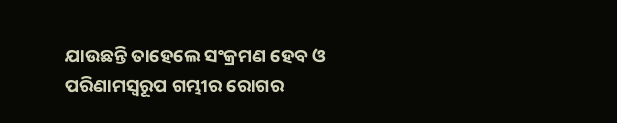ଯାଉଛନ୍ତି ତାହେଲେ ସଂକ୍ରମଣ ହେବ ଓ ପରିଣାମସ୍ୱରୂପ ଗମ୍ଭୀର ରୋଗର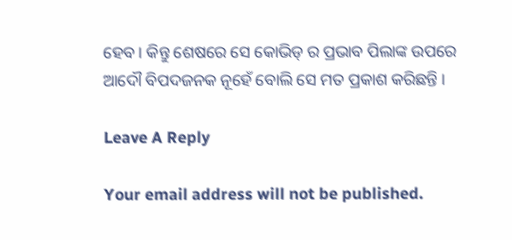ହେବ । କିନ୍ତୁ ଶେଷରେ ସେ କୋଭିଡ୍ ର ପ୍ରଭାବ ପିଲାଙ୍କ ଉପରେ ଆଦୌ ବିପଦଜନକ ନୂହେଁ ବୋଲି ସେ ମତ ପ୍ରକାଶ କରିଛନ୍ତି ।

Leave A Reply

Your email address will not be published.